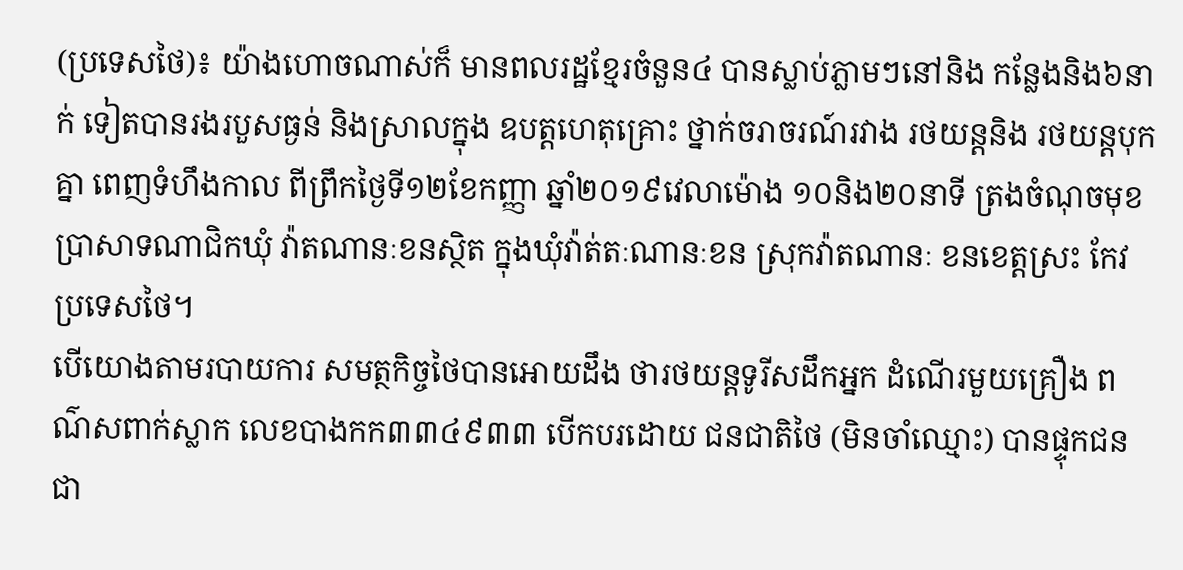(ប្រទេសថៃ)៖ យ៉ាងហោចណាស់ក៏ មានពលរដ្ឋខ្មែរចំនួន៤ បានស្លាប់ភ្លាមៗនៅនិង កន្លែងនិង៦នាក់ ទៀតបានរងរបួសធ្ងន់ និងស្រាលក្នុង ឧបត្តហេតុគ្រោះ ថ្នាក់ចរាចរណ៍រវាង រថយន្តនិង រថយន្តបុកគ្នា ពេញទំហឹងកាល ពីព្រឹកថ្ងៃទី១២ខែកញ្ញា ឆ្នាំ២០១៩វេលាម៉ោង ១០និង២០នាទី ត្រងចំណុចមុខ ប្រាសាទណាជិកឃុំ វ៉ាតណានៈខនស្ថិត ក្នុងឃុំវ៉ាត់តៈណានៈខន ស្រុកវ៉ាតណានៈ ខនខេត្តស្រះ កែវប្រទេសថៃ។
បើយោងតាមរបាយការ សមត្ថកិច្ចថៃបានអោយដឹង ថារថយន្តទូរីសដឹកអ្នក ដំណើរមួយគ្រឿង ពណ៌សពាក់ស្លាក លេខបាងកក៣៣៤៩៣៣ បើកបរដោយ ជនជាតិថៃ (មិនចាំឈ្មោះ) បានផ្ទុកជនជា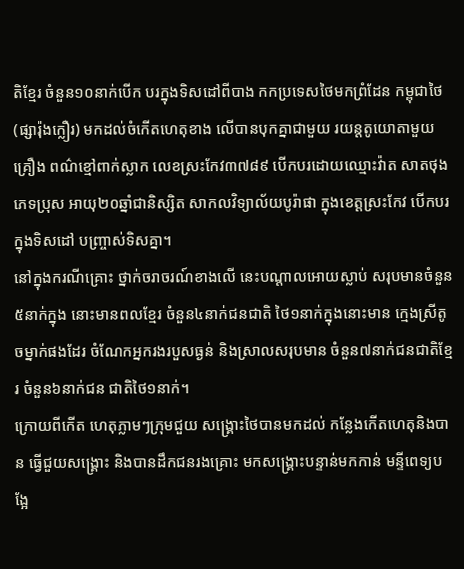តិខ្មែរ ចំនួន១០នាក់បើក បរក្នុងទិសដៅពីបាង កកប្រទេសថៃមកព្រំដែន កម្ពុជាថៃ(ផ្សារ៉ុងក្លឿរ) មកដល់ចំកើតហេតុខាង លើបានបុកគ្នាជាមួយ រយន្តតូយោតាមួយគ្រឿង ពណ៌ខ្មៅពាក់ស្លាក លេខស្រះកែវ៣៧៨៩ បើកបរដោយឈ្មោះវ៉ាត សាតថុងភេទប្រុស អាយុ២០ឆ្នាំជានិស្សិត សាកលវិទ្យាល័យបូរ៉ាផា ក្នុងខេត្តស្រះកែវ បើកបរក្នុងទិសដៅ បញ្ច្រាស់ទិសគ្នា។
នៅក្នុងករណីគ្រោះ ថ្នាក់ចរាចរណ៍ខាងលើ នេះបណ្តាលអោយស្លាប់ សរុបមានចំនួន៥នាក់ក្នុង នោះមានពលខ្មែរ ចំនួន៤នាក់ជនជាតិ ថៃ១នាក់ក្នុងនោះមាន ក្មេងស្រីតូចម្នាក់ផងដែរ ចំណែកអ្នករងរបួសធ្ងន់ និងស្រាលសរុបមាន ចំនួន៧នាក់ជនជាតិខ្មែរ ចំនួន៦នាក់ជន ជាតិថៃ១នាក់។
ក្រោយពីកើត ហេតុភ្លាមៗក្រុមជួយ សង្គ្រោះថៃបានមកដល់ កន្លែងកើតហេតុនិងបាន ធ្វើជួយសង្គ្រោះ និងបានដឹកជនរងគ្រោះ មកសង្គ្រោះបន្ទាន់មកកាន់ មន្ទីពេទ្យបង្អែ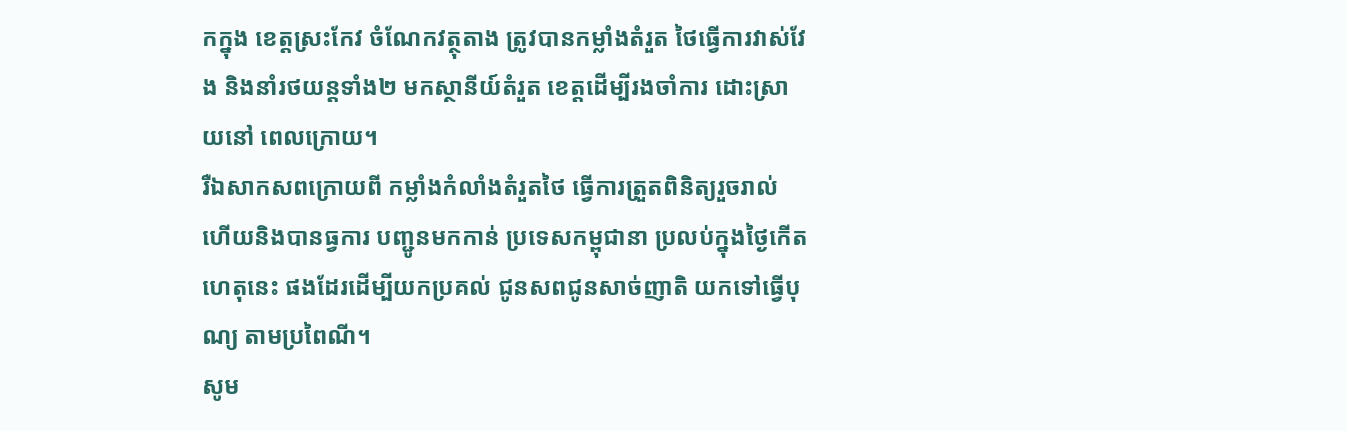កក្នុង ខេត្តស្រះកែវ ចំណែកវត្ថុតាង ត្រូវបានកម្លាំងតំរួត ថៃធ្វើការវាស់វែង និងនាំរថយន្តទាំង២ មកស្ថានីយ៍តំរួត ខេត្តដើម្បីរងចាំការ ដោះស្រាយនៅ ពេលក្រោយ។
រឺឯសាកសពក្រោយពី កម្លាំងកំលាំងតំរួតថៃ ធ្វើការត្រួតពិនិត្យរួចរាល់ ហើយនិងបានធ្វការ បញ្ជូនមកកាន់ ប្រទេសកម្ពុជានា ប្រលប់ក្នុងថ្ងៃកើតហេតុនេះ ផងដែរដើម្បីយកប្រគល់ ជូនសពជូនសាច់ញាតិ យកទៅធ្វើបុណ្យ តាមប្រពៃណី។
សូម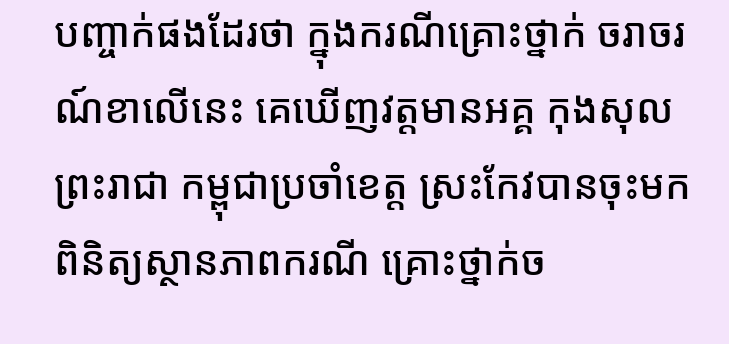បញ្ចាក់ផងដែរថា ក្នុងករណីគ្រោះថ្នាក់ ចរាចរណ៍ខាលើនេះ គេឃើញវត្តមានអគ្គ កុងសុលព្រះរាជា កម្ពុជាប្រចាំខេត្ត ស្រះកែវបានចុះមក ពិនិត្យស្ថានភាពករណី គ្រោះថ្នាក់ច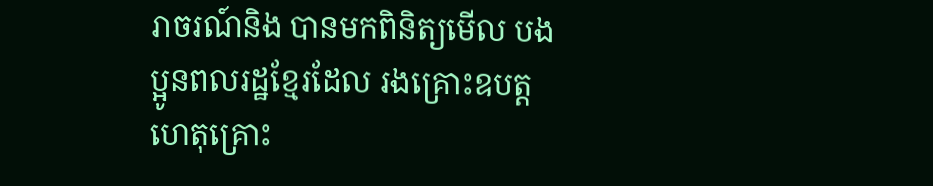រាចរណ៍និង បានមកពិនិត្យមើល បងប្អូនពលរដ្ឋខ្មែរដែល រងគ្រោះឧបត្តហេតុគ្រោះ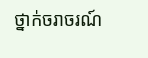ថ្នាក់ចរាចរណ៍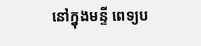នៅក្នុងមន្ទី ពេទ្យប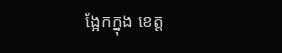ង្អែកក្នុង ខេត្ត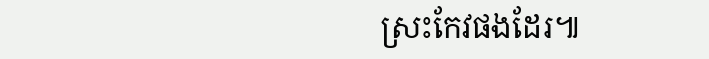ស្រះកែវផងដែរ៕